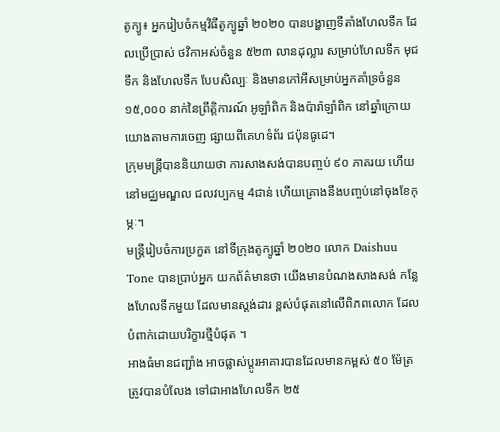តូក្យូ៖ អ្នករៀបចំកម្មវិធីតូក្យូឆ្នាំ ២០២០ បានបង្ហាញទីតាំងហែលទឹក ដែលប្រើប្រាស់ ថវិកាអស់ចំនួន ៥២៣ លានដុល្លារ សម្រាប់ហែលទឹក មុជទឹក និងហែលទឹក បែបសិល្បៈ និងមានកៅអីសម្រាប់អ្នកគាំទ្រចំនួន ១៥,០០០ នាក់នៃព្រឹត្តិការណ៍ អូឡាំពិក និងប៉ារ៉ាឡាំពិក នៅឆ្នាំក្រោយយោងតាមការចេញ ផ្សាយពីគេហទំព័រ ជប៉ុនធូដេ។
ក្រុមមន្រ្តីបាននិយាយថា ការសាងសង់បានបញ្ចប់ ៩០ ភាគរយ ហើយនៅមជ្ឈមណ្ឌល ជលវប្បកម្ម 4ជាន់ ហើយគ្រោងនឹងបញ្ចប់នៅចុងខែកុម្ភៈ។
មន្ត្រីរៀបចំការប្រកួត នៅទីក្រុងតូក្យូឆ្នាំ ២០២០ លោក Daishuu Tone បានប្រាប់អ្នក យកព័ត៌មានថា យើងមានបំណងសាងសង់ កន្លែងហែលទឹកមួយ ដែលមានស្តង់ដារ ខ្ពស់បំផុតនៅលើពិភពលោក ដែលបំពាក់ដោយបរិក្ខារថ្មីបំផុត ។
អាងធំមានជញ្ជាំង អាចផ្លាស់ប្តូរអាគារបានដែលមានកម្ពស់ ៥០ ម៉ែត្រ ត្រូវបានបំលែង ទៅជាអាងហែលទឹក ២៥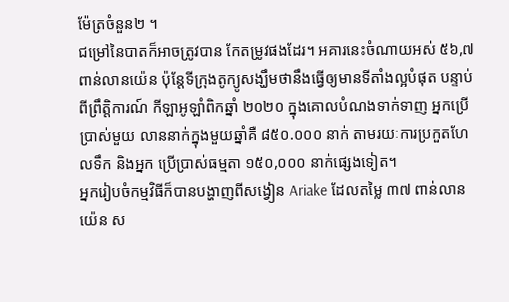ម៉ែត្រចំនួន២ ។
ជម្រៅនៃបាតក៏អាចត្រូវបាន កែតម្រូវផងដែរ។ អគារនេះចំណាយអស់ ៥៦,៧ ពាន់លានយ៉េន ប៉ុន្តែទីក្រុងតូក្យូសង្ឃឹមថានឹងធ្វើឲ្យមានទីតាំងល្អបំផុត បន្ទាប់ ពីព្រឹត្តិការណ៍ កីឡាអូឡាំពិកឆ្នាំ ២០២០ ក្នុងគោលបំណងទាក់ទាញ អ្នកប្រើប្រាស់មួយ លាននាក់ក្នុងមួយឆ្នាំគឺ ៨៥០.០០០ នាក់ តាមរយៈការប្រកួតហែលទឹក និងអ្នក ប្រើប្រាស់ធម្មតា ១៥០,០០០ នាក់ផ្សេងទៀត។
អ្នករៀបចំកម្មវិធីក៏បានបង្ហាញពីសង្វៀន Ariake ដែលតម្លៃ ៣៧ ពាន់លានយ៉េន ស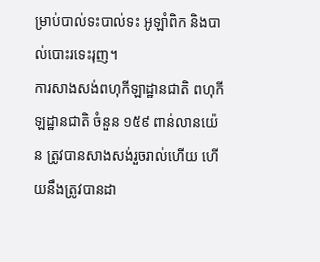ម្រាប់បាល់ទះបាល់ទះ អូឡាំពិក និងបាល់បោះរទេះរុញ។
ការសាងសង់ពហុកីឡាដ្ឋានជាតិ ពហុកីឡដ្ឋានជាតិ ចំនួន ១៥៩ ពាន់លានយ៉េន ត្រូវបានសាងសង់រួចរាល់ហើយ ហើយនឹងត្រូវបានដា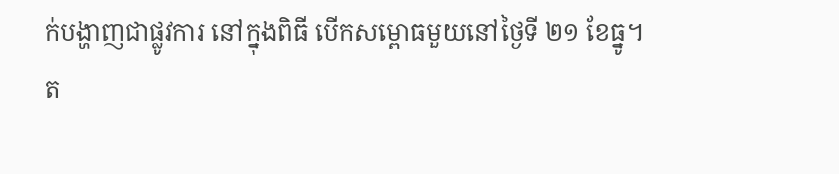ក់បង្ហាញជាផ្លូវការ នៅក្នុងពិធី បើកសម្ពោធមួយនៅថ្ងៃទី ២១ ខែធ្នូ។
ត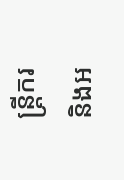ន្ត្រីករ និងអ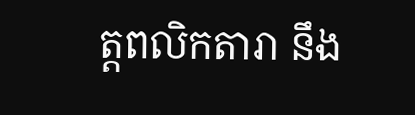ត្តពលិកតារា នឹង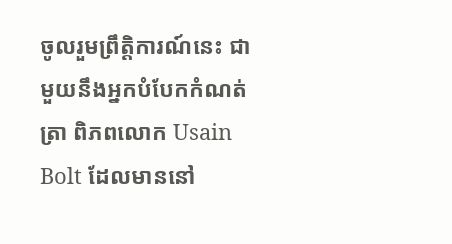ចូលរួមព្រឹត្តិការណ៍នេះ ជាមួយនឹងអ្នកបំបែកកំណត់ត្រា ពិភពលោក Usain Bolt ដែលមាននៅ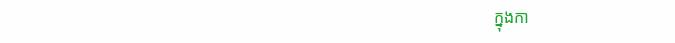ក្នុងកា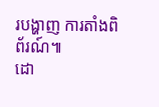របង្ហាញ ការតាំងពិព័រណ៍៕
ដោ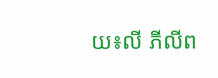យ៖លី ភីលីព